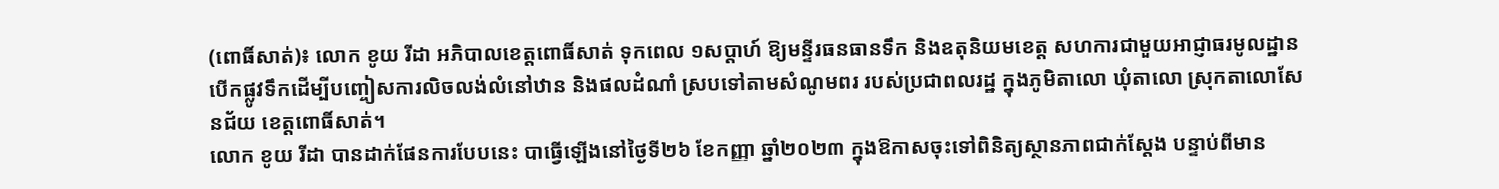(ពោធិ៍សាត់)៖ លោក ខូយ រីដា អភិបាលខេត្តពោធិ៍សាត់ ទុកពេល ១សប្តាហ៍ ឱ្យមន្ទីរធនធានទឹក និងឧតុនិយមខេត្ត សហការជាមួយអាជ្ញាធរមូលដ្ឋាន បើកផ្លូវទឹកដើម្បីបញ្ចៀសការលិចលង់លំនៅឋាន និងផលដំណាំ ស្របទៅតាមសំណូមពរ របស់ប្រជាពលរដ្ឋ ក្នុងភូមិតាលោ ឃុំតាលោ ស្រុកតាលោសែនជ័យ ខេត្តពោធិ៍សាត់។
លោក ខូយ រីដា បានដាក់ផែនការបែបនេះ បាធ្វើឡើងនៅថ្ងៃទី២៦ ខែកញ្ញា ឆ្នាំ២០២៣ ក្នុងឱកាសចុះទៅពិនិត្យស្ថានភាពជាក់ស្តែង បន្ទាប់ពីមាន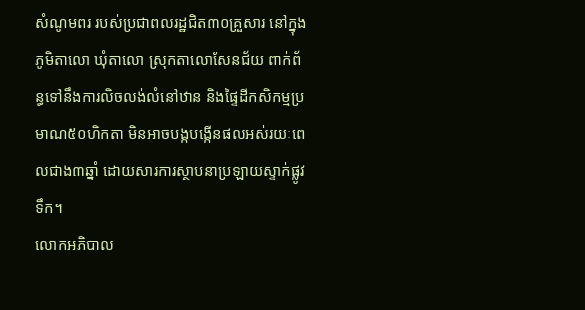សំណូមពរ របស់ប្រជាពលរដ្ឋជិត៣០គ្រួសារ នៅក្នុងភូមិតាលោ ឃុំតាលោ ស្រុកតាលោសែនជ័យ ពាក់ព័ន្ធទៅនឹងការលិចលង់លំនៅឋាន និងផ្ទៃដីកសិកម្មប្រមាណ៥០ហិកតា មិនអាចបង្កបង្កើនផលអស់រយៈពេលជាង៣ឆ្នាំ ដោយសារការស្ថាបនាប្រឡាយស្ទាក់ផ្លូវទឹក។
លោកអភិបាល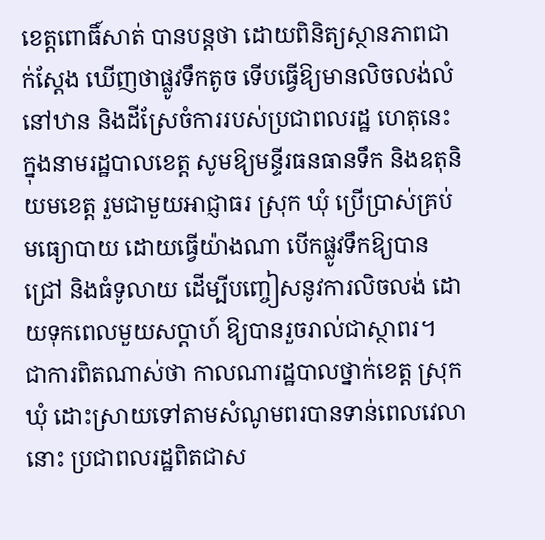ខេត្តពោធិ៍សាត់ បានបន្តថា ដោយពិនិត្យស្ថានភាពជាក់ស្តែង ឃើញថាផ្លូវទឹកតូច ទើបធ្វើឱ្យមានលិចលង់លំនៅឋាន និងដីស្រែចំការរបស់ប្រជាពលរដ្ឋ ហេតុនេះក្នុងនាមរដ្ឋបាលខេត្ត សូមឱ្យមន្ទីរធនធានទឹក និងឧតុនិយមខេត្ត រួមជាមួយអាជ្ញាធរ ស្រុក ឃុំ ប្រើប្រាស់គ្រប់មធ្យោបាយ ដោយធ្វើយ៉ាងណា បើកផ្លូវទឹកឱ្យបានជ្រៅ និងធំទូលាយ ដើម្បីបញ្ចៀសនូវការលិចលង់ ដោយទុកពេលមួយសប្តាហ៍ ឱ្យបានរួចរាល់ជាស្ថាពរ។
ជាការពិតណាស់ថា កាលណារដ្ឋបាលថ្នាក់ខេត្ត ស្រុក ឃុំ ដោះស្រាយទៅតាមសំណូមពរបានទាន់ពេលវេលានោះ ប្រជាពលរដ្ឋពិតជាស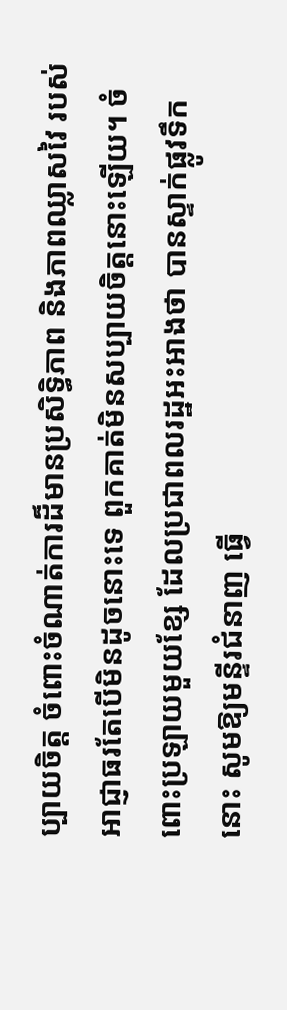ប្បាយចិត្ត ចំពោះចំណាត់ការដ៏មានប្រសិទ្ធិភាព និងភាពឈ្លាសវៃ របស់អាជ្ញាធរតែបើមិនដូចនោះទេ ពួកគាត់មិនសប្បាយចិត្តនោះឡើយ។ ចំពោះប្រឡាយមួយខ្សែ ដែលប្រជាពលរដ្ឋអះអាងថា បានស្ទាក់ផ្លូវទឹកនោះ សូមឱ្យមន្ទីរជំនាញ ធ្វើ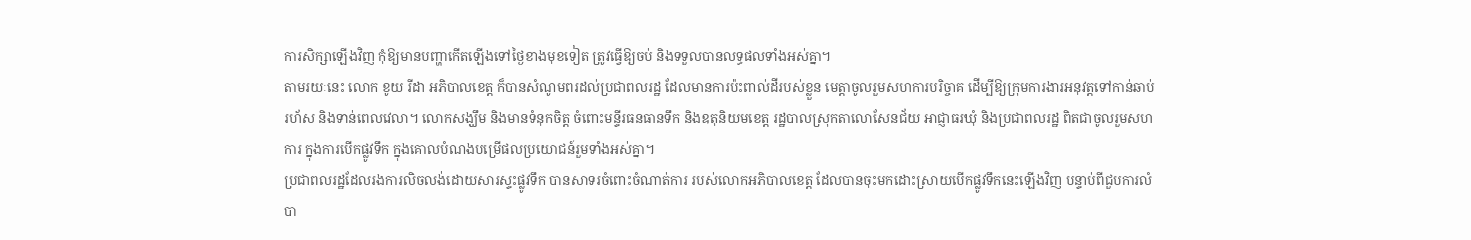ការសិក្សាឡើងវិញ កុំឱ្យមានបញ្ហាកើតឡើងទៅថ្ងៃខាងមុខទៀត ត្រូវធ្វើឱ្យចប់ និងទទួលបានលទ្ធផលទាំងអស់គ្នា។
តាមរយៈនេះ លោក ខូយ រីដា អភិបាលខេត្ត ក៏បានសំណូមពរដល់ប្រជាពលរដ្ឋ ដែលមានការប៉ះពាល់ដីរបស់ខ្លួន មេត្តាចូលរួមសហការបរិច្ចាគ ដើម្បីឱ្យក្រុមការងារអនុវត្តទៅកាន់ឆាប់រហ័ស និងទាន់ពេលវេលា។ លោកសង្ឃឹម និងមានទំនុកចិត្ត ចំពោះមន្ទីរធនធានទឹក និងឧតុនិយមខេត្ត រដ្ឋបាលស្រុកតាលោសែនជ័យ អាជ្ញាធរឃុំ និងប្រជាពលរដ្ឋ ពិតជាចូលរួមសហការ ក្នុងការបើកផ្លូវទឹក ក្នុងគោលបំណងបម្រើផលប្រយោជន៍រួមទាំងអស់គ្នា។
ប្រជាពលរដ្ឋដែលរងការលិចលង់ដោយសារស្ទះផ្លូវទឹក បានសាទរចំពោះចំណាត់ការ របស់លោកអភិបាលខេត្ត ដែលបានចុះមកដោះស្រាយបើកផ្លូវទឹកនេះឡើងវិញ បន្ទាប់ពីជួបការលំបា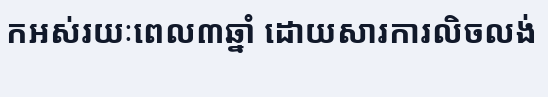កអស់រយៈពេល៣ឆ្នាំ ដោយសារការលិចលង់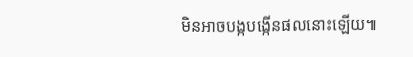មិនអាចបង្កបង្កើនផលនោះឡើយ៕